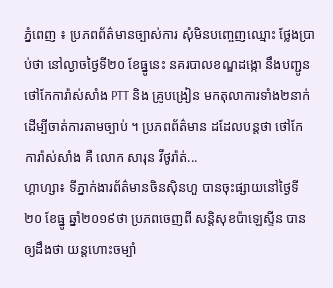ភ្នំពេញ ៖ ប្រភពព័ត៌មានច្បាស់ការ សុំមិនបញ្ចេញឈ្មោះ ថ្លែងប្រាប់ថា នៅល្ងាចថ្ងៃទី២០ ខែធ្នូនេះ នគរបាលខណ្ឌដង្កោ នឹងបញ្ជូនថៅកែការ៉ាស់សាំង PTT និង គ្រូបង្រៀន មកតុលាការទាំង២នាក់ ដើម្បីចាត់ការតាមច្បាប់ ។ ប្រភពព័ត៌មាន ដដែលបន្តថា ថៅកែការ៉ាស់សាំង គឺ លោក សារុន វីថូរ៉ាត់...
ហ្គាហ្សា៖ ទីភ្នាក់ងារព័ត៌មានចិនស៊ិនហួ បានចុះផ្សាយនៅថ្ងៃទី២០ ខែធ្នូ ឆ្នាំ២០១៩ថា ប្រភពចេញពី សន្តិសុខប៉ាឡេស្ទីន បានឲ្យដឹងថា យន្តហោះចម្បាំ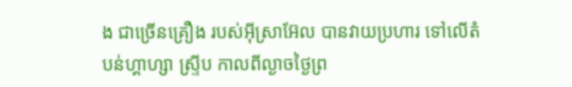ង ជាច្រើនគ្រឿង របស់អ៊ីស្រាអ៊ែល បានវាយប្រហារ ទៅលើតំបន់ហ្គាហ្សា ស្ទ្រីប កាលពីល្ងាចថ្ងៃព្រ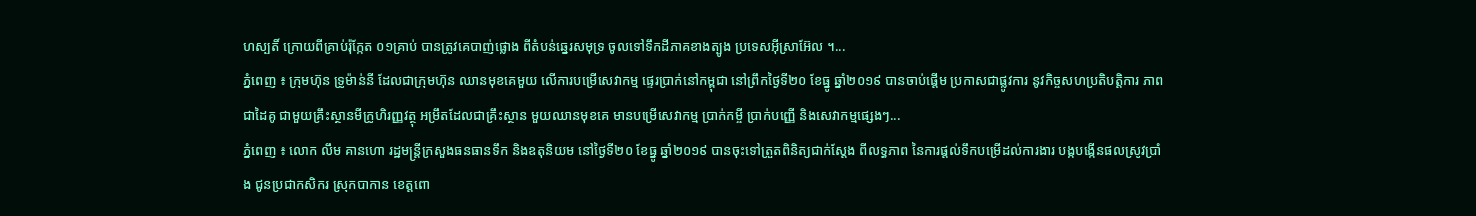ហស្បតិ៍ ក្រោយពីគ្រាប់រ៉ុក្កែត ០១គ្រាប់ បានត្រូវគេបាញ់ផ្លោង ពីតំបន់ឆ្នេរសមុទ្រ ចូលទៅទឹកដីភាគខាងត្បូង ប្រទេសអ៊ីស្រាអ៊ែល ។...
ភ្នំពេញ ៖ ក្រុមហ៊ុន ទ្រូម៉ាន់នី ដែលជាក្រុមហ៊ុន ឈានមុខគេមួយ លើការបម្រើសេវាកម្ម ផ្ទេរប្រាក់នៅកម្ពុជា នៅព្រឹកថ្ងៃទី២០ ខែធ្នូ ឆ្នាំ២០១៩ បានចាប់ផ្តើម ប្រកាសជាផ្លូវការ នូវកិច្ចសហប្រតិបត្តិការ ភាពជាដៃគូ ជាមួយគ្រឹះស្ថានមីក្រូហិរញ្ញវត្ថុ អម្រឹតដែលជាគ្រឹះស្ថាន មួយឈានមុខគេ មានបម្រើសេវាកម្ម ប្រាក់កម្ចី ប្រាក់បញ្ញើ និងសេវាកម្មផ្សេងៗ...
ភ្នំពេញ ៖ លោក លឹម គានហោ រដ្ឋមន្ដ្រីក្រសួងធនធានទឹក និងឧតុនិយម នៅថ្ងៃទី២០ ខែធ្នូ ឆ្នាំ២០១៩ បានចុះទៅត្រួតពិនិត្យជាក់ស្តែង ពីលទ្ធភាព នៃការផ្តល់ទឹកបម្រើដល់ការងារ បង្កបង្កើនផលស្រូវប្រាំង ជូនប្រជាកសិករ ស្រុកបាកាន ខេត្តពោ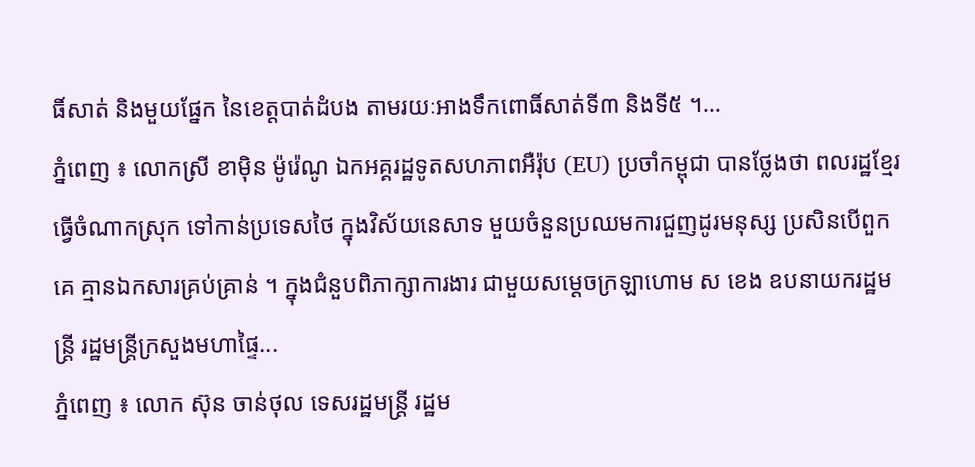ធិ៍សាត់ និងមួយផ្នែក នៃខេត្តបាត់ដំបង តាមរយៈអាងទឹកពោធិ៍សាត់ទី៣ និងទី៥ ។...
ភ្នំពេញ ៖ លោកស្រី ខាម៉ិន ម៉ូរ៉េណូ ឯកអគ្គរដ្ឋទូតសហភាពអឺរ៉ុប (EU) ប្រចាំកម្ពុជា បានថ្លែងថា ពលរដ្ឋខ្មែរធ្វើចំណាកស្រុក ទៅកាន់ប្រទេសថៃ ក្នុងវិស័យនេសាទ មួយចំនួនប្រឈមការជួញដូរមនុស្ស ប្រសិនបើពួកគេ គ្មានឯកសារគ្រប់គ្រាន់ ។ ក្នុងជំនួបពិភាក្សាការងារ ជាមួយសម្ដេចក្រឡាហោម ស ខេង ឧបនាយករដ្ឋមន្ត្រី រដ្ឋមន្ត្រីក្រសួងមហាផ្ទៃ...
ភ្នំពេញ ៖ លោក ស៊ុន ចាន់ថុល ទេសរដ្ឋមន្រ្តី រដ្ឋម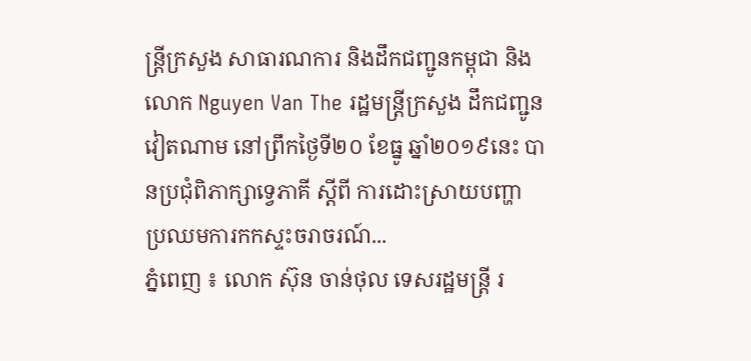ន្រ្តីក្រសួង សាធារណការ និងដឹកជញ្ជូនកម្ពុជា និងលោក Nguyen Van The រដ្ឋមន្ត្រីក្រសួង ដឹកជញ្ជូនវៀតណាម នៅព្រឹកថ្ងៃទី២០ ខែធ្នូ ឆ្នាំ២០១៩នេះ បានប្រជុំពិភាក្សាទ្វេភាគី ស្តីពី ការដោះស្រាយបញ្ហា ប្រឈមការកកស្ទះចរាចរណ៍...
ភ្នំពេញ ៖ លោក ស៊ុន ចាន់ថុល ទេសរដ្ឋមន្ត្រី រ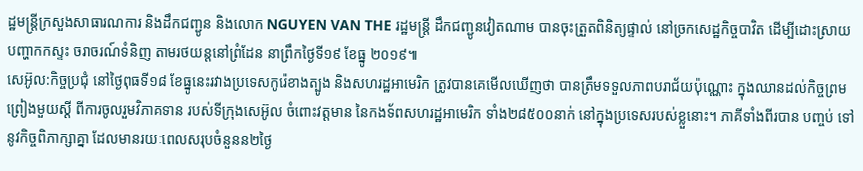ដ្ឋមន្ត្រីក្រសួងសាធារណការ និងដឹកជញ្ជូន និងលោក NGUYEN VAN THE រដ្ឋមន្ត្រី ដឹកជញ្ជូនវៀតណាម បានចុះត្រួតពិនិត្យផ្ទាល់ នៅច្រកសេដ្ឋកិច្ចបាវិត ដើម្បីដោះស្រាយបញ្ហាកកស្ទះ ចរាចរណ៍ទំនិញ តាមរថយន្តនៅព្រំដែន នាព្រឹកថ្ងៃទី១៩ ខែធ្នូ ២០១៩៕
សេអ៊ូល:កិច្ចប្រជុំ នៅថ្ងៃពុធទី១៨ ខែធ្នូនេះរវាងប្រទេសកូរ៉េខាងត្បូង និងសហរដ្ឋអាមេរិក ត្រូវបានគេមើលឃើញថា បានត្រឹមទទួលភាពបរាជ័យប៉ុណ្ណោះ ក្នុងឈានដល់កិច្ចព្រមព្រៀងមួយស្តី ពីការចូលរួមវិភាគទាន របស់ទីក្រុងសេអ៊ូល ចំពោះវត្តមាន នៃកងទ័ពសហរដ្ឋអាមេរិក ទាំង២៨៥០០នាក់ នៅក្នុងប្រទេសរបស់ខ្លួនោះ។ ភាគីទាំងពីរបាន បញ្ចប់ ទៅនូវកិច្ចពិភាក្សាគ្នា ដែលមានរយៈពេលសរុបចំនួនន២ថ្ងៃ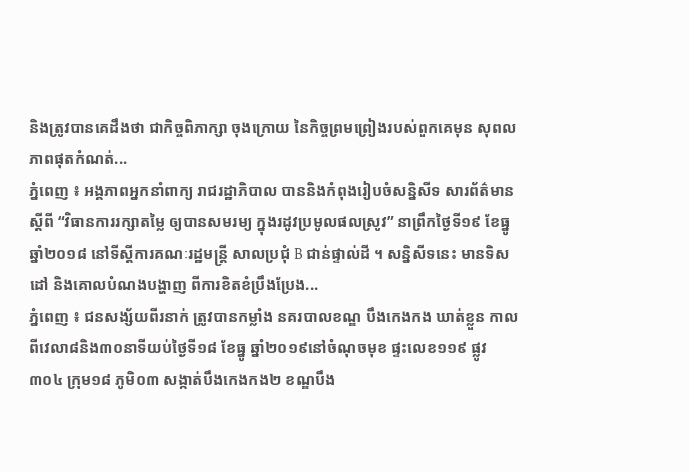និងត្រូវបានគេដឹងថា ជាកិច្ចពិភាក្សា ចុងក្រោយ នៃកិច្ចព្រមព្រៀងរបស់ពួកគេមុន សុពលភាពផុតកំណត់...
ភ្នំពេញ ៖ អង្គភាពអ្នកនាំពាក្យ រាជរដ្ឋាភិបាល បាននិងកំពុងរៀបចំសន្និសីទ សារព័ត៌មាន ស្តីពី “វិធានការរក្សាតម្លៃ ឲ្យបានសមរម្យ ក្នុងរដូវប្រមូលផលស្រូវ” នាព្រឹកថ្ងៃទី១៩ ខែធ្នូ ឆ្នាំ២០១៨ នៅទីស្តីការគណៈរដ្ឋមន្ត្រី សាលប្រជុំ B ជាន់ផ្ទាល់ដី ។ សន្និសីទនេះ មានទិសដៅ និងគោលបំណងបង្ហាញ ពីការខិតខំប្រឹងប្រែង...
ភ្នំពេញ ៖ ជនសង្ស័យពីរនាក់ ត្រូវបានកម្លាំង នគរបាលខណ្ឌ បឹងកេងកង ឃាត់ខ្លួន កាលពីវេលា៨និង៣០នាទីយប់ថ្ងៃទី១៨ ខែធ្នូ ឆ្នាំ២០១៩នៅចំណុចមុខ ផ្ទះលេខ១១៩ ផ្លូវ៣០៤ ក្រុម១៨ ភូមិ០៣ សង្កាត់បឹងកេងកង២ ខណ្ឌបឹង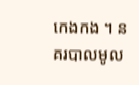កេងកង ។ នគរបាលមូល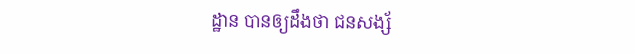ដ្ឋាន បានឲ្យដឹងថា ជនសង្ស័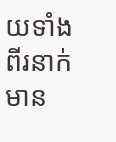យទាំងពីរនាក់ មាន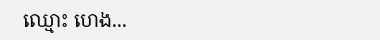ឈ្មោះ ហេង...